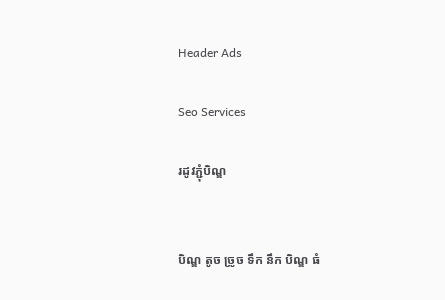Header Ads

Seo Services

រដូវភ្ជុំបិណ្ឌ


បិណ្ឌ តូច ច្រូច ទឹក នឹក បិណ្ឌ ធំ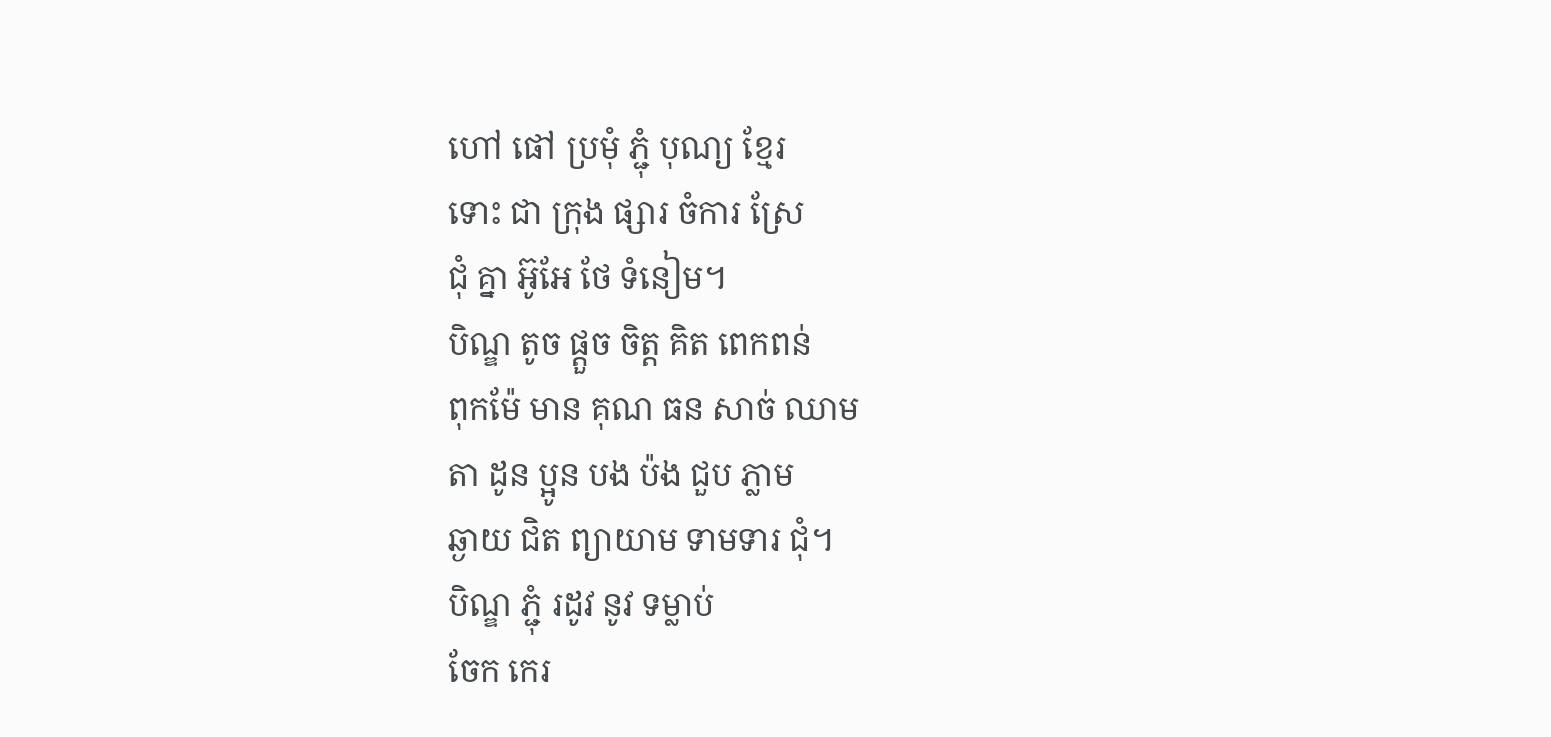ហៅ ផៅ ប្រមុំ ភ្ជុំ បុណ្យ ខ្មែរ
ទោះ ជា ក្រុង ផ្សារ ចំការ ស្រែ
ជុំ គ្នា អ៊ូអែ ថែ ទំនៀម។
បិណ្ឌ តូច ផ្តួច ចិត្ត គិត ពេកពន់
ពុកម៉ែ មាន គុណ ធន សាច់ ឈាម
តា ដូន ប្អូន បង ប៉ង ជួប ភ្លាម
ឆ្ងាយ ជិត ព្យាយាម ទាមទារ ជុំ។
បិណ្ឌ ភ្ជុំ រដូវ នូវ ទម្លាប់
ចែក កេរ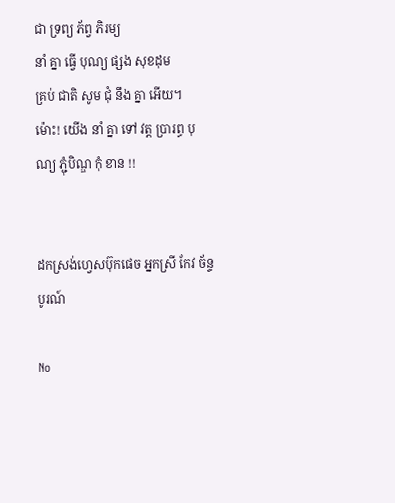ជា ទ្រព្យ ភ័ព្វ ភិរម្យ
នាំ គ្នា ធ្វើ បុណ្យ ផ្សង សុខដុម
គ្រប់ ជាតិ សូម ជុំ នឹង គ្នា អើយ។
ម៉ោះ! យើង នាំ គ្នា ទៅ វត្ត ប្រារព្ធ បុណ្យ ភ្ជុំបិណ្ឌ កុំ ខាន !!


ដកស្រង់ហ្វេសប៊ុកផេច អ្នកស្រី កែវ ច័ន្ទបូរណ៍

No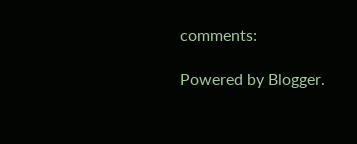comments:

Powered by Blogger.